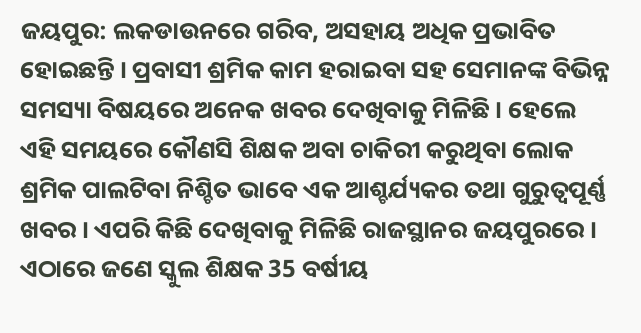ଜୟପୁର: ଲକଡାଉନରେ ଗରିବ, ଅସହାୟ ଅଧିକ ପ୍ରଭାବିତ ହୋଇଛନ୍ତି । ପ୍ରବାସୀ ଶ୍ରମିକ କାମ ହରାଇବା ସହ ସେମାନଙ୍କ ବିଭିନ୍ନ ସମସ୍ୟା ବିଷୟରେ ଅନେକ ଖବର ଦେଖିବାକୁ ମିଳିଛି । ହେଲେ ଏହି ସମୟରେ କୌଣସି ଶିକ୍ଷକ ଅବା ଚାକିରୀ କରୁଥିବା ଲୋକ ଶ୍ରମିକ ପାଲଟିବା ନିଶ୍ଚିତ ଭାବେ ଏକ ଆଶ୍ଚର୍ଯ୍ୟକର ତଥା ଗୁରୁତ୍ବପୂର୍ଣ୍ଣ ଖବର । ଏପରି କିଛି ଦେଖିବାକୁ ମିଳିଛି ରାଜସ୍ଥାନର ଜୟପୁରରେ ।
ଏଠାରେ ଜଣେ ସ୍କୁଲ ଶିକ୍ଷକ 35 ବର୍ଷୀୟ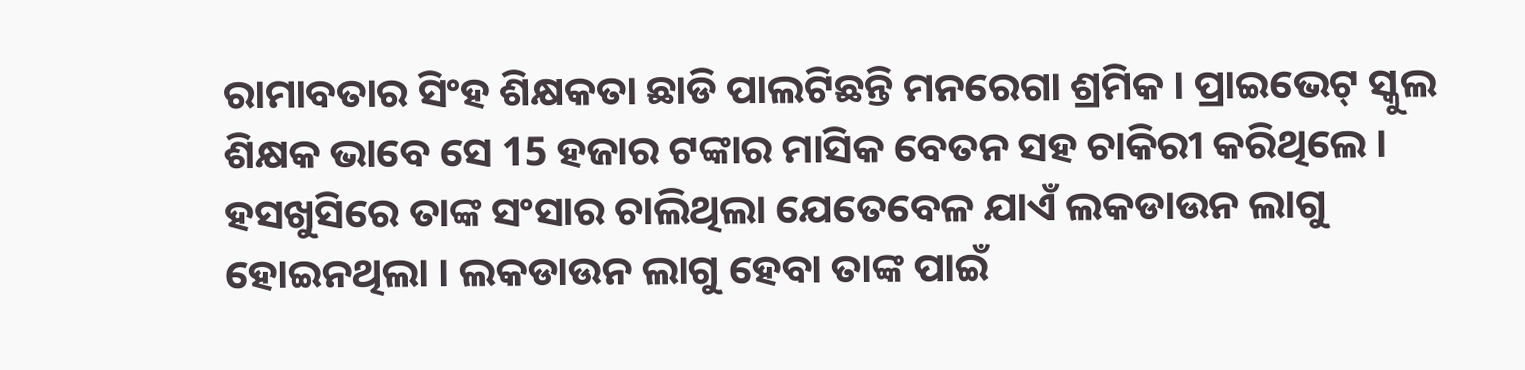ରାମାବତାର ସିଂହ ଶିକ୍ଷକତା ଛାଡି ପାଲଟିଛନ୍ତି ମନରେଗା ଶ୍ରମିକ । ପ୍ରାଇଭେଟ୍ ସ୍କୁଲ ଶିକ୍ଷକ ଭାବେ ସେ 15 ହଜାର ଟଙ୍କାର ମାସିକ ବେତନ ସହ ଚାକିରୀ କରିଥିଲେ । ହସଖୁସିରେ ତାଙ୍କ ସଂସାର ଚାଲିଥିଲା ଯେତେବେଳ ଯାଏଁ ଲକଡାଉନ ଲାଗୁ ହୋଇନଥିଲା । ଲକଡାଉନ ଲାଗୁ ହେବା ତାଙ୍କ ପାଇଁ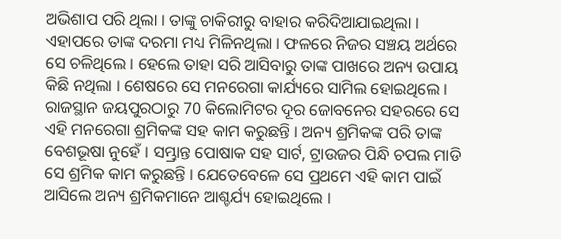ଅଭିଶାପ ପରି ଥିଲା । ତାଙ୍କୁ ଚାକିରୀରୁ ବାହାର କରିଦିଆଯାଇଥିଲା । ଏହାପରେ ତାଙ୍କ ଦରମା ମଧ୍ୟ ମିଳିନଥିଲା । ଫଳରେ ନିଜର ସଞ୍ଚୟ ଅର୍ଥରେ ସେ ଚଳିଥିଲେ । ହେଲେ ତାହା ସରି ଆସିବାରୁ ତାଙ୍କ ପାଖରେ ଅନ୍ୟ ଉପାୟ କିଛି ନଥିଲା । ଶେଷରେ ସେ ମନରେଗା କାର୍ଯ୍ୟରେ ସାମିଲ ହୋଇଥିଲେ ।
ରାଜସ୍ଥାନ ଜୟପୁରଠାରୁ 70 କିଲୋମିଟର ଦୂର ଜୋବନେର ସହରରେ ସେ ଏହି ମନରେଗା ଶ୍ରମିକଙ୍କ ସହ କାମ କରୁଛନ୍ତି । ଅନ୍ୟ ଶ୍ରମିକଙ୍କ ପରି ତାଙ୍କ ବେଶଭୂଷା ନୁହେଁ । ସମ୍ଭ୍ରାନ୍ତ ପୋଷାକ ସହ ସାର୍ଟ, ଟ୍ରାଉଜର ପିନ୍ଧି ଚପଲ ମାଡି ସେ ଶ୍ରମିକ କାମ କରୁଛନ୍ତି । ଯେତେବେଳେ ସେ ପ୍ରଥମେ ଏହି କାମ ପାଇଁ ଆସିଲେ ଅନ୍ୟ ଶ୍ରମିକମାନେ ଆଶ୍ଚର୍ଯ୍ୟ ହୋଇଥିଲେ ।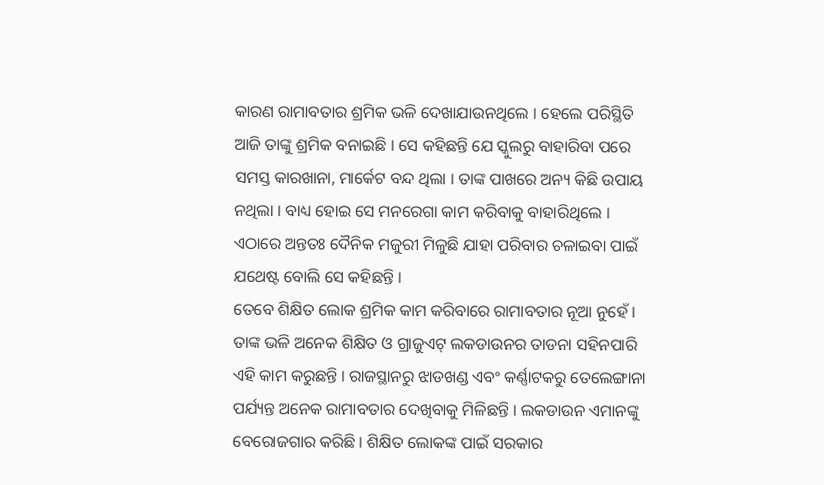କାରଣ ରାମାବତାର ଶ୍ରମିକ ଭଳି ଦେଖାଯାଉନଥିଲେ । ହେଲେ ପରିସ୍ଥିତି ଆଜି ତାଙ୍କୁ ଶ୍ରମିକ ବନାଇଛି । ସେ କହିଛନ୍ତି ଯେ ସ୍କୁଲରୁ ବାହାରିବା ପରେ ସମସ୍ତ କାରଖାନା, ମାର୍କେଟ ବନ୍ଦ ଥିଲା । ତାଙ୍କ ପାଖରେ ଅନ୍ୟ କିଛି ଉପାୟ ନଥିଲା । ବାଧ୍ୟ ହୋଇ ସେ ମନରେଗା କାମ କରିବାକୁ ବାହାରିଥିଲେ । ଏଠାରେ ଅନ୍ତତଃ ଦୈନିକ ମଜୁରୀ ମିଳୁଛି ଯାହା ପରିବାର ଚଳାଇବା ପାଇଁ ଯଥେଷ୍ଟ ବୋଲି ସେ କହିଛନ୍ତି ।
ତେବେ ଶିକ୍ଷିତ ଲୋକ ଶ୍ରମିକ କାମ କରିବାରେ ରାମାବତାର ନୂଆ ନୁହେଁ । ତାଙ୍କ ଭଳି ଅନେକ ଶିକ୍ଷିତ ଓ ଗ୍ରାଜୁଏଟ୍ ଲକଡାଉନର ତାଡନା ସହିନପାରି ଏହି କାମ କରୁଛନ୍ତି । ରାଜସ୍ଥାନରୁ ଝାଡଖଣ୍ଡ ଏବଂ କର୍ଣ୍ଣାଟକରୁ ତେଲେଙ୍ଗାନା ପର୍ଯ୍ୟନ୍ତ ଅନେକ ରାମାବତାର ଦେଖିବାକୁ ମିଳିଛନ୍ତି । ଲକଡାଉନ ଏମାନଙ୍କୁ ବେରୋଜଗାର କରିଛି । ଶିକ୍ଷିତ ଲୋକଙ୍କ ପାଇଁ ସରକାର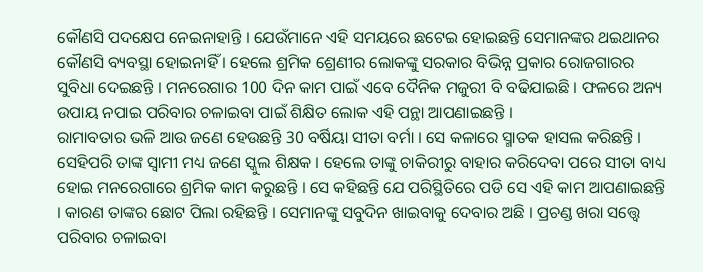କୌଣସି ପଦକ୍ଷେପ ନେଇନାହାନ୍ତି । ଯେଉଁମାନେ ଏହି ସମୟରେ ଛଟେଇ ହୋଇଛନ୍ତି ସେମାନଙ୍କର ଥଇଥାନର କୌଣସି ବ୍ୟବସ୍ଥା ହୋଇନାହିଁ । ହେଲେ ଶ୍ରମିକ ଶ୍ରେଣୀର ଲୋକଙ୍କୁ ସରକାର ବିଭିନ୍ନ ପ୍ରକାର ରୋଜଗାରର ସୁବିଧା ଦେଇଛନ୍ତି । ମନରେଗାର 100 ଦିନ କାମ ପାଇଁ ଏବେ ଦୈନିକ ମଜୁରୀ ବି ବଢିଯାଇଛି । ଫଳରେ ଅନ୍ୟ ଉପାୟ ନପାଇ ପରିବାର ଚଳାଇବା ପାଇଁ ଶିକ୍ଷିତ ଲୋକ ଏହି ପନ୍ଥା ଆପଣାଇଛନ୍ତି ।
ରାମାବତାର ଭଳି ଆଉ ଜଣେ ହେଉଛନ୍ତି 30 ବର୍ଷିୟା ସୀତା ବର୍ମା । ସେ କଳାରେ ସ୍ମାତକ ହାସଲ କରିଛନ୍ତି । ସେହିପରି ତାଙ୍କ ସ୍ବାମୀ ମଧ୍ୟ ଜଣେ ସ୍କୁଲ ଶିକ୍ଷକ । ହେଲେ ତାଙ୍କୁ ଚାକିରୀରୁ ବାହାର କରିଦେବା ପରେ ସୀତା ବାଧ୍ୟ ହୋଇ ମନରେଗାରେ ଶ୍ରମିକ କାମ କରୁଛନ୍ତି । ସେ କହିଛନ୍ତି ଯେ ପରିସ୍ଥିତିରେ ପଡି ସେ ଏହି କାମ ଆପଣାଇଛନ୍ତି । କାରଣ ତାଙ୍କର ଛୋଟ ପିଲା ରହିଛନ୍ତି । ସେମାନଙ୍କୁ ସବୁଦିନ ଖାଇବାକୁ ଦେବାର ଅଛି । ପ୍ରଚଣ୍ଡ ଖରା ସତ୍ତ୍ବେ ପରିବାର ଚଳାଇବା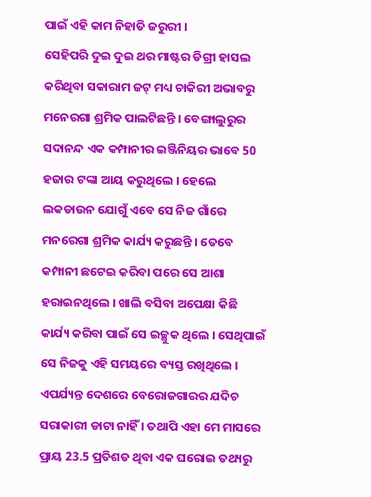ପାଇଁ ଏହି କାମ ନିହାତି ଜରୁରୀ ।
ସେହିପରି ଦୁଇ ଦୁଇ ଥର ମାଷ୍ଟର ଡିଗ୍ରୀ ହାସଲ କରିଥିବା ସକାରାମ ଜଟ୍ ମଧ୍ୟ ଚାକିରୀ ଅଭାବରୁ ମନେରଗା ଶ୍ରମିକ ପାଲଟିଛନ୍ତି । ବେଙ୍ଗାଲୁରୁର ସଦାନନ୍ଦ ଏକ କମ୍ପାନୀର ଇଞ୍ଜିନିୟର ଭାବେ 50 ହଜାର ଟଙ୍କା ଆୟ କରୁଥିଲେ । ହେଲେ ଲକଡାଉନ ଯୋଗୁଁ ଏବେ ସେ ନିଜ ଗାଁରେ ମନରେଗା ଶ୍ରମିକ କାର୍ଯ୍ୟ କରୁଛନ୍ତି । ତେବେ କମ୍ପାନୀ ଛଟେଇ କରିବା ପରେ ସେ ଆଶା ହରାଇନଥିଲେ । ଖାଲି ବସିବା ଅପେକ୍ଷା କିଛି କାର୍ଯ୍ୟ କରିବା ପାଇଁ ସେ ଇଚ୍ଛୁକ ଥିଲେ । ସେଥିପାଇଁ ସେ ନିଜକୁ ଏହି ସମୟରେ ବ୍ୟସ୍ତ ରଖିଥିଲେ । ଏପର୍ଯ୍ୟନ୍ତ ଦେଶରେ ବେରୋଜଗାରର ଯଦିଚ ସରାକାରୀ ଡାଟା ନାହିଁ । ତଥାପି ଏହା ମେ ମାସରେ ପ୍ରାୟ 23.5 ପ୍ରତିଶତ ଥିବା ଏକ ଘରୋଇ ତଥ୍ୟରୁ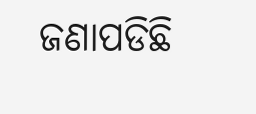ଜଣାପଡିଛି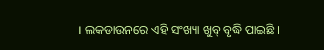। ଲକଡାଉନରେ ଏହି ସଂଖ୍ୟା ଖୁବ୍ ବୃଦ୍ଧି ପାଇଛି ।